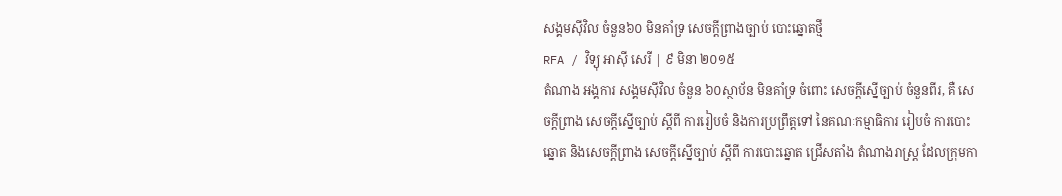សង្គមស៊ីវិល ចំនួន៦០ មិនគាំទ្រ សេចក្ដីព្រាងច្បាប់ បោះឆ្នោតថ្មី
RFA / វិទ្យុ អាស៊ី សេរី | ៩ មិនា ២០១៥
តំណាង អង្គការ សង្គមស៊ីវិល ចំនួន ៦០ស្ថាប័ន មិនគាំទ្រ ចំពោះ សេចក្ដីស្នើច្បាប់ ចំនួនពីរ, គឺ សេចក្ដីព្រាង សេចក្ដីស្នើច្បាប់ ស្ដីពី ការរៀបចំ និងការប្រព្រឹត្តទៅ នៃគណៈកម្មាធិការ រៀបចំ ការបោះឆ្នោត និងសេចក្ដីព្រាង សេចក្ដីស្នើច្បាប់ ស្ដីពី ការបោះឆ្នោត ជ្រើសតាំង តំណាងរាស្ត្រ ដែលក្រុមកា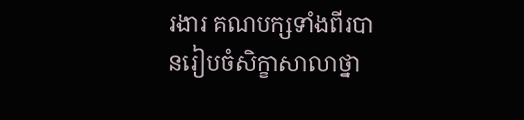រងារ គណបក្សទាំងពីរបានរៀបចំសិក្ខាសាលាថ្នា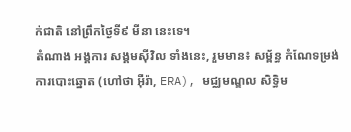ក់ជាតិ នៅព្រឹកថ្ងៃទី៩ មីនា នេះទេ។
តំណាង អង្គការ សង្គមស៊ីវិល ទាំងនេះ, រួមមាន៖ សម្ព័ន្ធ កំណែទម្រង់ ការបោះឆ្នោត (ហៅថា អ៊ឺរ៉ា, ERA), មជ្ឈមណ្ឌល សិទ្ធិម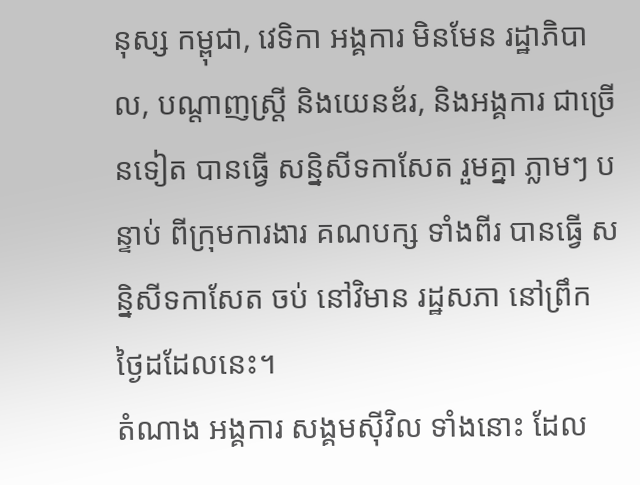នុស្ស កម្ពុជា, វេទិកា អង្គការ មិនមែន រដ្ឋាភិបាល, បណ្ដាញស្ត្រី និងយេនឌ័រ, និងអង្គការ ជាច្រើនទៀត បានធ្វើ សន្និសីទកាសែត រួមគ្នា ភ្លាមៗ បន្ទាប់ ពីក្រុមការងារ គណបក្ស ទាំងពីរ បានធ្វើ សន្និសីទកាសែត ចប់ នៅវិមាន រដ្ឋសភា នៅព្រឹក ថ្ងៃដដែលនេះ។
តំណាង អង្គការ សង្គមស៊ីវិល ទាំងនោះ ដែល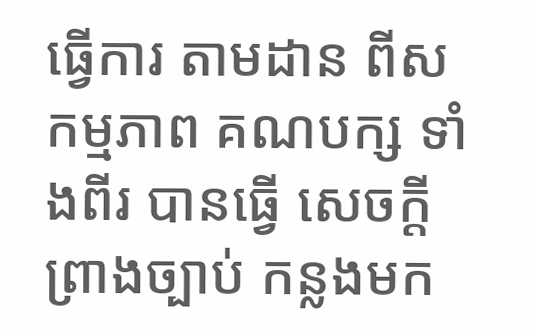ធ្វើការ តាមដាន ពីសកម្មភាព គណបក្ស ទាំងពីរ បានធ្វើ សេចក្ដីព្រាងច្បាប់ កន្លងមក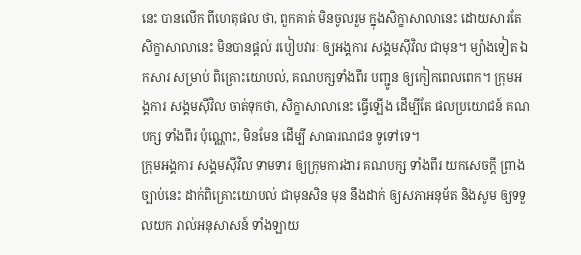នេះ បានលើក ពីហេតុផល ថា, ពួកគាត់ មិនចូលរួម ក្នុងសិក្ខាសាលានេះ ដោយសារតែ សិក្ខាសាលានេះ មិនបានផ្ដល់ របៀបវារៈ ឲ្យអង្គការ សង្គមស៊ីវិល ជាមុន។ ម្យ៉ាងទៀត ឯកសារ សម្រាប់ ពិគ្រោះយោបល់, គណបក្សទាំងពីរ បញ្ជូន ឲ្យកៀកពេលពេក។ ក្រុមអង្គការ សង្គមស៊ីវិល ចាត់ទុកថា, សិក្ខាសាលានេះ ធ្វើឡើង ដើម្បីតែ ផលប្រយោជន៍ គណបក្ស ទាំងពីរ ប៉ុណ្ណោះ, មិនមែន ដើម្បី សាធារណជន ទូទៅទេ។
ក្រុមអង្គការ សង្គមស៊ីវិល ទាមទារ ឲ្យក្រុមការងារ គណបក្ស ទាំងពីរ យកសេចក្ដី ព្រាងច្បាប់នេះ ដាក់ពិគ្រោះយោបល់ ជាមុនសិន មុន នឹងដាក់ ឲ្យសភាអនុម័ត និងសូម ឲ្យទទួលយក រាល់អនុសាសន៍ ទាំងឡាយ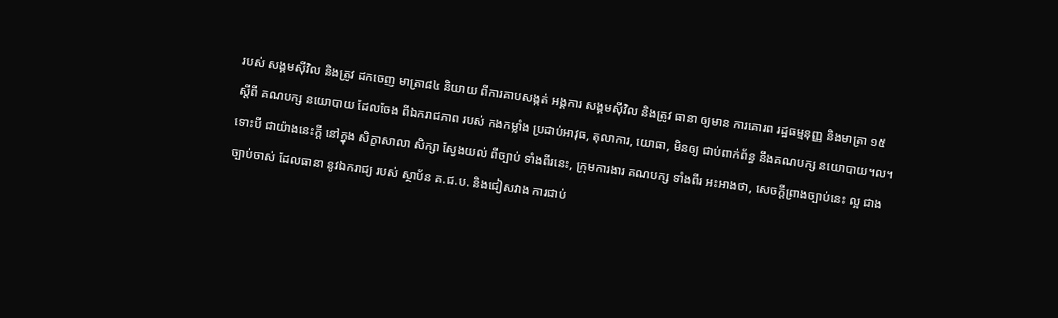របស់ សង្គមស៊ីវិល និងត្រូវ ដកចេញ មាត្រា៨៤ និយាយ ពីការគាបសង្កត់ អង្គការ សង្គមស៊ីវិល និងត្រូវ ធានា ឲ្យមាន ការគោរព រដ្ឋធម្មនុញ្ញ និងមាត្រា ១៥ ស្ដីពី គណបក្ស នយោបាយ ដែលចែង ពីឯករាជភាព របស់ កងកម្លាំង ប្រដាប់អាវុធ, តុលាការ, យោធា, មិនឲ្យ ជាប់ពាក់ព័ន្ធ នឹងគណបក្ស នយោបាយ។ល។
ទោះបី ជាយ៉ាងនេះក្ដី នៅក្នុង សិក្ខាសាលា សិក្សា ស្វែងយល់ ពីច្បាប់ ទាំងពីរនេះ, ក្រុមការងារ គណបក្ស ទាំងពីរ អះអាងថា, សេចក្ដីព្រាងច្បាប់នេះ ល្អ ជាងច្បាប់ចាស់ ដែលធានា នូវឯករាជ្យ របស់ ស្ថាប័ន គ.ជ.ប. និងជៀសវាង ការជាប់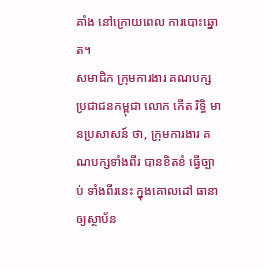គាំង នៅក្រោយពេល ការបោះឆ្នោត។
សមាជិក ក្រុមការងារ គណបក្ស ប្រជាជនកម្ពុជា លោក កើត រិទ្ធិ មានប្រសាសន៍ ថា, ក្រុមការងារ គណបក្សទាំងពីរ បានខិតខំ ធ្វើច្បាប់ ទាំងពីរនេះ ក្នុងគោលដៅ ធានា ឲ្យស្ថាប័ន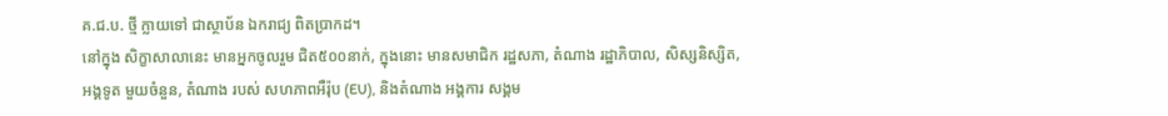គ.ជ.ប. ថ្មី ក្លាយទៅ ជាស្ថាប័ន ឯករាជ្យ ពិតប្រាកដ។
នៅក្នុង សិក្ខាសាលានេះ មានអ្នកចូលរួម ជិត៥០០នាក់, ក្នុងនោះ មានសមាជិក រដ្ឋសភា, តំណាង រដ្ឋាភិបាល, សិស្សនិស្សិត, អង្គទូត មួយចំនួន, តំណាង របស់ សហភាពអឺរ៉ុប (EU), និងតំណាង អង្គការ សង្គម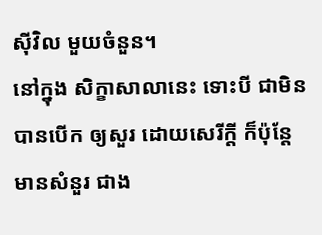ស៊ីវិល មួយចំនួន។
នៅក្នុង សិក្ខាសាលានេះ ទោះបី ជាមិន បានបើក ឲ្យសួរ ដោយសេរីក្ដី ក៏ប៉ុន្តែ មានសំនួរ ជាង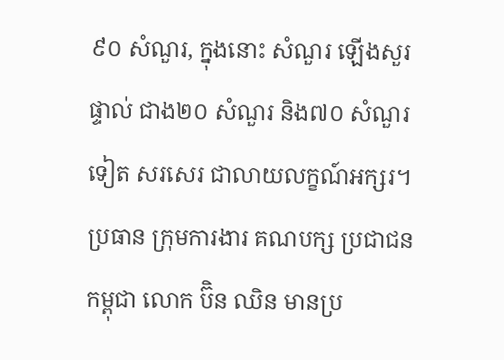៩០ សំណួរ, ក្នុងនោះ សំណួរ ឡើងសួរផ្ទាល់ ជាង២០ សំណួរ និង៧០ សំណួរទៀត សរសេរ ជាលាយលក្ខណ៍អក្សរ។
ប្រធាន ក្រុមការងារ គណបក្ស ប្រជាជនកម្ពុជា លោក ប៊ិន ឈិន មានប្រ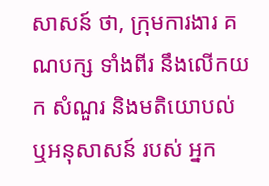សាសន៍ ថា, ក្រុមការងារ គណបក្ស ទាំងពីរ នឹងលើកយក សំណួរ និងមតិយោបល់ ឬអនុសាសន៍ របស់ អ្នក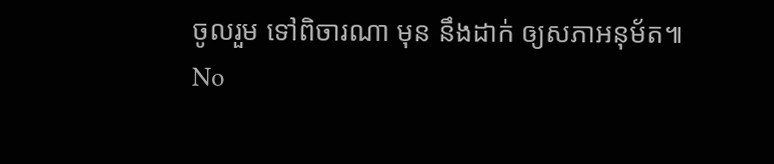ចូលរួម ទៅពិចារណា មុន នឹងដាក់ ឲ្យសភាអនុម័ត៕
No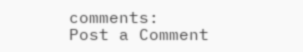comments:
Post a Comment